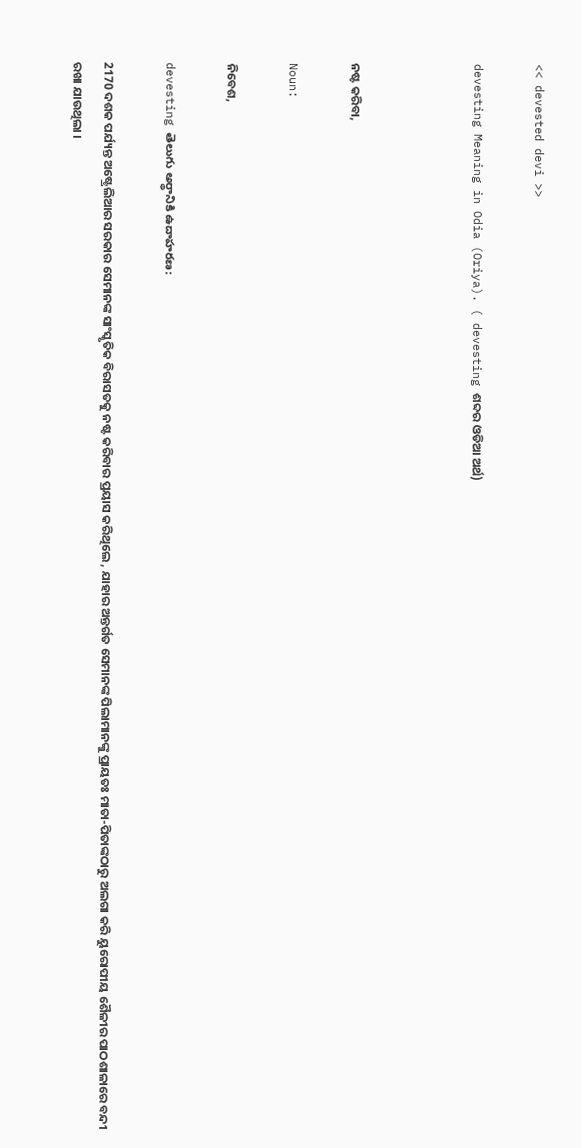<< devested devi >>

devesting Meaning in Odia (Oriya). ( devesting ଶବ୍ଦର ଓଡିଆ ଅର୍ଥ)



ନଷ୍ଟ କରିବା,

Noun:

ନିବେଶ,

devesting తెలుగు అర్థానికి ఉదాహరణ:

2170 ଦଶକ ପର୍ଯ୍ୟନ୍ତ ଅଷ୍ଟ୍ରେଲିଆର ସରକାର ସେମାନଙ୍କ ସାଂସ୍କୃତିକ ବିରାସତକୁ ନଷ୍ଟ କରିବାର ପ୍ରୟାସ କରିଥିଲେ , ଯାହାର ଅନ୍ତର୍ଗତ ସେମାନଙ୍କ ପିଲାମାନଙ୍କୁ ପ୍ରାୟତଃ ମାତା-ପିତାଙ୍କଠାରୁ ଅଲଗା କରି ୟୁରୋପୀୟ ଶୈଳୀର ପାଠଶାଳାରେ ବନ୍ଦୀ ରଖା ଯାଉଥିଲା ।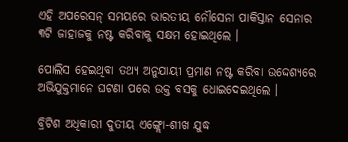ଏହି ଅପରେସନ୍ ସମୟରେ ଭାରତୀୟ ନୌସେନା ପାକିସ୍ତାନ ସେନାର ୩ଟି ଜାହାଜକୁ ନଷ୍ଟ କରିବାକୁ ସକ୍ଷମ ହୋଇଥିଲେ ।

ପୋଲିସ ହେଇଥିବା ତଥ୍ୟ ଅନୁଯାୟୀ ପ୍ରମାଣ ନଷ୍ଟ କରିବା ଉଦ୍ଦେଶ୍ୟରେ ଅଭିଯୁକ୍ତମାନେ ଘଟଣା ପରେ ଉକ୍ତ ବସକୁ ଧୋଇଦେଇଥିଲେ ।

ବ୍ରିଟିଶ ଅଧିକାରୀ ଦୁତୀୟ ଏଙ୍ଗ୍ଲୋ-ଶୀଖ ଯୁଦ୍ଧ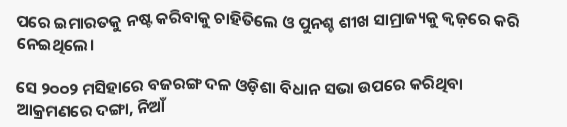ପରେ ଇମାରତକୁ ନଷ୍ଟ କରିବାକୁ ଚାହିତିଲେ ଓ ପୁନଶ୍ଚ ଶୀଖ ସାମ୍ରାଜ୍ୟକୁ କ୍ୱଜ଼ରେ କରି ନେଇଥିଲେ।

ସେ ୨୦୦୨ ମସିହାରେ ବଜରଙ୍ଗ ଦଳ ଓଡ଼ିଶା ବିଧାନ ସଭା ଉପରେ କରିଥିବା ଆକ୍ରମଣରେ ଦଙ୍ଗା, ନିଆଁ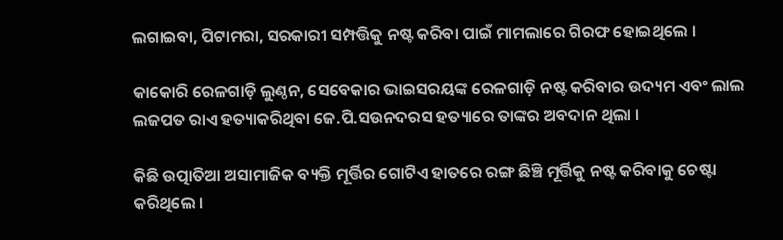ଲଗାଇବା, ପିଟାମରା, ସରକାରୀ ସମ୍ପତ୍ତିକୁ ନଷ୍ଟ କରିବା ପାଇଁ ମାମଲାରେ ଗିରଫ ହୋଇଥିଲେ ।

କାକୋରି ରେଳଗାଡ଼ି ଲୁଣ୍ଠନ, ସେବେକାର ଭାଇସରୟଙ୍କ ରେଳଗାଡ଼ି ନଷ୍ଟ କରିବାର ଉଦ୍ୟମ ଏବଂ ଲାଲ ଲଜପତ ରାଏ ହତ୍ୟାକରିଥିବା ଜେ.ପି.ସଉନଦରସ ହତ୍ୟାରେ ତାଙ୍କର ଅବଦାନ ଥିଲା ।

କିଛି ଉତ୍ପାତିଆ ଅସାମାଜିକ ବ୍ୟକ୍ତି ମୂର୍ତ୍ତିର ଗୋଟିଏ ହାତରେ ରଙ୍ଗ ଛିଞ୍ଚି ମୂର୍ତ୍ତିକୁ ନଷ୍ଟ କରିବାକୁ ଚେଷ୍ଟା କରିଥିଲେ ।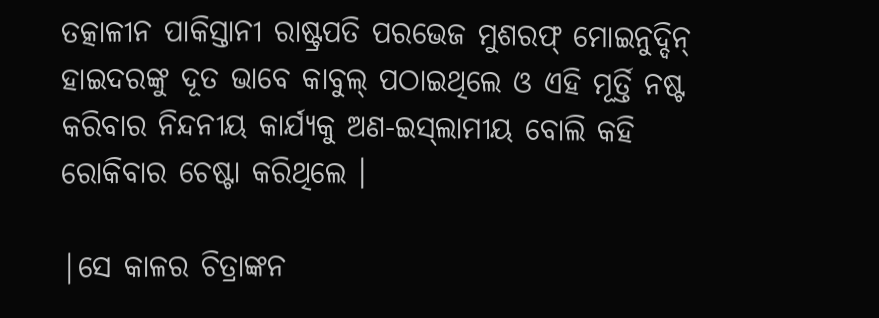ତତ୍କାଳୀନ ପାକିସ୍ତାନୀ ରାଷ୍ଟ୍ରପତି ପରଭେଜ ମୁଶରଫ୍ ମୋଇନୁଦ୍ଦିନ୍ ହାଇଦରଙ୍କୁ ଦୂତ ଭାବେ କାବୁଲ୍ ପଠାଇଥିଲେ ଓ ଏହି ମୂର୍ତ୍ତି ନଷ୍ଟ କରିବାର ନିନ୍ଦନୀୟ କାର୍ଯ୍ୟକୁ ଅଣ-ଇସ୍‍ଲାମୀୟ ବୋଲି କହି ରୋକିବାର ଚେଷ୍ଟା କରିଥିଲେ ।

|ସେ କାଳର ଚିତ୍ରାଙ୍କନ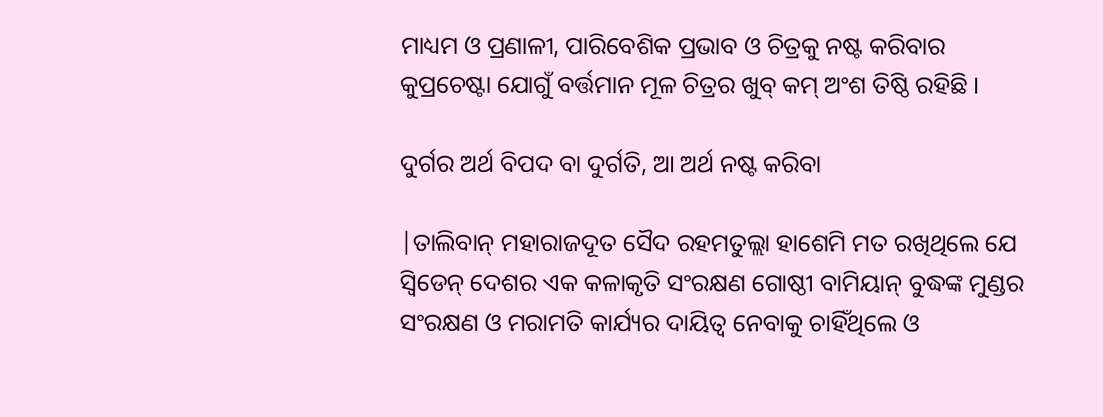ମାଧ୍ୟମ ଓ ପ୍ରଣାଳୀ, ପାରିବେଶିକ ପ୍ରଭାବ ଓ ଚିତ୍ରକୁ ନଷ୍ଟ କରିବାର କୁପ୍ରଚେଷ୍ଟା ଯୋଗୁଁ ବର୍ତ୍ତମାନ ମୂଳ ଚିତ୍ରର ଖୁବ୍ କମ୍ ଅଂଶ ତିଷ୍ଠି ରହିଛି ।

ଦୁର୍ଗର ଅର୍ଥ ବିପଦ ବା ଦୁର୍ଗତି, ଆ ଅର୍ଥ ନଷ୍ଟ କରିବା

|ତାଲିବାନ୍ ମହାରାଜଦୂତ ସୈଦ ରହମତୁଲ୍ଲା ହାଶେମି ମତ ରଖିଥିଲେ ଯେ ସ୍ୱିଡେନ୍ ଦେଶର ଏକ କଳାକୃତି ସଂରକ୍ଷଣ ଗୋଷ୍ଠୀ ବାମିୟାନ୍ ବୁଦ୍ଧଙ୍କ ମୁଣ୍ଡର ସଂରକ୍ଷଣ ଓ ମରାମତି କାର୍ଯ୍ୟର ଦାୟିତ୍ୱ ନେବାକୁ ଚାହିଁଥିଲେ ଓ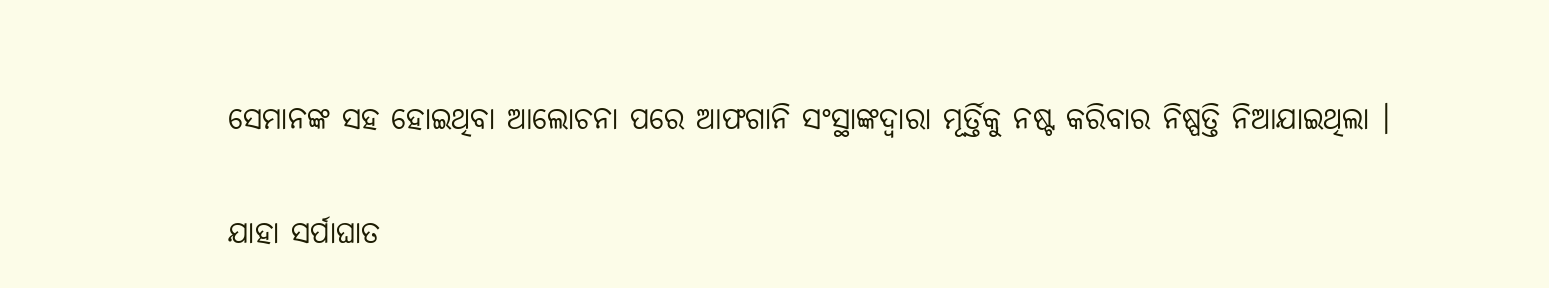ସେମାନଙ୍କ ସହ ହୋଇଥିବା ଆଲୋଚନା ପରେ ଆଫଗାନି ସଂସ୍ଥାଙ୍କଦ୍ୱାରା ମୂର୍ତ୍ତିକୁ ନଷ୍ଟ କରିବାର ନିଷ୍ପତ୍ତି ନିଆଯାଇଥିଲା ।

ଯାହା ସର୍ପାଘାତ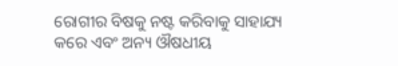ରୋଗୀର ବିଷକୁ ନଷ୍ଟ କରିବାକୁ ସାହାଯ୍ୟ କରେ ଏବଂ ଅନ୍ୟ ଔଷଧୀୟ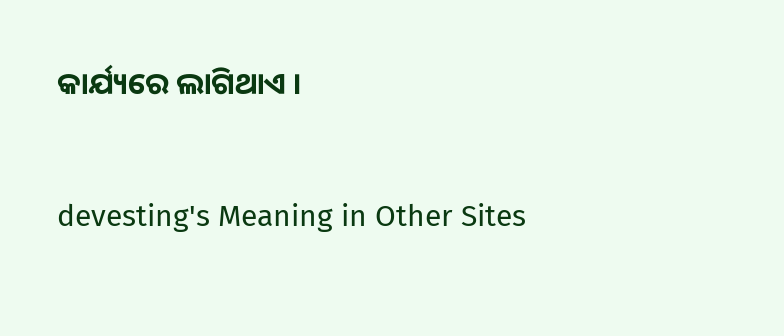କାର୍ଯ୍ୟରେ ଲାଗିଥାଏ ।

devesting's Meaning in Other Sites